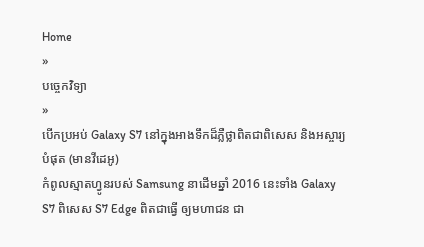Home
»
បច្ចេកវិទ្យា
»
បើកប្រអប់ Galaxy S7 នៅក្នុងអាងទឹកដ៏ភ្លឺថ្លាពិតជាពិសេស និងអស្ចារ្យបំផុត (មានវីដេអូ)
កំពូលស្មាតហ្វូនរបស់ Samsung នាដើមឆ្នាំ 2016 នេះទាំង Galaxy S7 ពិសេស S7 Edge ពិតជាធ្វើ ឲ្យមហាជន ជា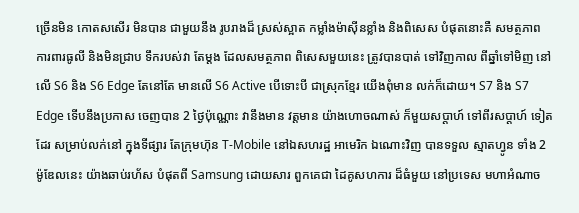ច្រើនមិន កោតសសើរ មិនបាន ជាមួយនឹង រូបរាងដ៏ ស្រស់ស្អាត កម្លាំងម៉ាស៊ីនខ្លាំង និងពិសេស បំផុតនោះគឺ សមត្ថភាព ការពារធូលី និងមិនជ្រាប ទឹករបស់វា តែម្ដង ដែលសមត្ថភាព ពិសេសមួយនេះ ត្រូវបានបាត់ ទៅវិញកាល ពីឆ្នាំទៅមិញ នៅលើ S6 និង S6 Edge តែនៅតែ មានលើ S6 Active បើទោះបី ជាស្រុកខ្មែរ យើងពុំមាន លក់ក៏ដោយ។ S7 និង S7 Edge ទើបនឹងប្រកាស ចេញបាន 2 ថ្ងៃប៉ុណ្ណោះ វានឹងមាន វត្តមាន យ៉ាងហោចណាស់ ក៏មួយសប្ដាហ៍ ទៅពីរសប្ដាហ៍ ទៀតដែរ សម្រាប់លក់នៅ ក្នុងទីផ្សារ តែក្រុមហ៊ុន T-Mobile នៅឯសហរដ្ឋ អាមេរិក ឯណោះវិញ បានទទួល ស្មាតហ្វូន ទាំង 2 ម៉ូឌែលនេះ យ៉ាងឆាប់រហ័ស បំផុតពី Samsung ដោយសារ ពួកគេជា ដៃគូសហការ ដ៏ធំមួយ នៅប្រទេស មហាអំណាច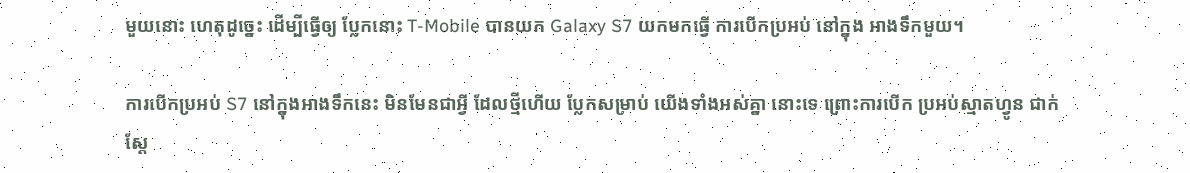មួយនោះ ហេតុដូច្នេះ ដើម្បីធ្វើឲ្យ ប្លែកនោះ T-Mobile បានយក Galaxy S7 យកមកធ្វើ ការបើកប្រអប់ នៅក្នុង អាងទឹកមួយ។

ការបើកប្រអប់ S7 នៅក្នុងអាងទឹកនេះ មិនមែនជាអ្វី ដែលថ្មីហើយ ប្លែកសម្រាប់ យើងទាំងអស់គ្នា នោះទេ ព្រោះការបើក ប្រអប់ស្មាតហ្វូន ជាក់ស្ដែ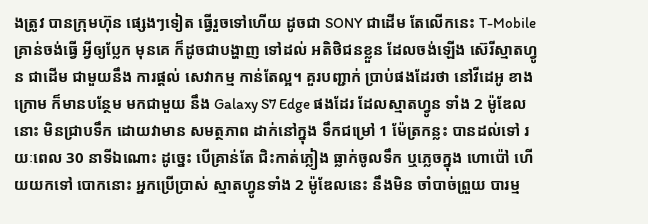ងត្រូវ បានក្រុមហ៊ុន ផ្សេងៗទៀត ធ្វើរួចទៅហើយ ដូចជា SONY ជាដើម តែលើកនេះ T-Mobile គ្រាន់ចង់ធ្វើ អ្វីឲ្យប្លែក មុនគេ ក៏ដូចជាបង្ហាញ ទៅដល់ អតិថិជនខ្លួន ដែលចង់ឡើង ស៊េរីស្មាតហ្វូន ជាដើម ជាមួយនឹង ការផ្ដល់ សេវាកម្ម កាន់តែល្អ។ គួរបញ្ជាក់ ប្រាប់ផងដែរថា នៅវីដេអូ ខាងក្រោម ក៏មានបន្ថែម មកជាមួយ នឹង Galaxy S7 Edge ផងដែរ ដែលស្មាតហ្វូន ទាំង 2 ម៉ូឌែលនោះ មិនជ្រាបទឹក ដោយវាមាន សមត្ថភាព ដាក់នៅក្នុង ទឹកជម្រៅ 1 ម៉ែត្រកន្លះ បានដល់ទៅ រយៈពេល 30 នាទីឯណោះ ដូច្នេះ បើគ្រាន់តែ ជិះកាត់ភ្លៀង ធ្លាក់ចូលទឹក ឬភ្លេចក្នុង ហោប៉ៅ ហើយយកទៅ បោកនោះ អ្នកប្រើប្រាស់ ស្មាតហ្វូនទាំង 2 ម៉ូឌែលនេះ នឹងមិន ចាំបាច់ព្រួយ បារម្ម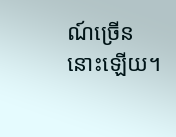ណ៍ច្រើន នោះឡើយ។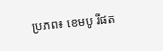ប្រភព៖ ខេមបូ រីផត